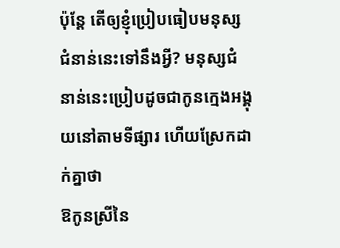ប៉ុន្តែ តើឲ្យខ្ញុំប្រៀបធៀបមនុស្សជំនាន់នេះទៅនឹងអ្វី? មនុស្សជំនាន់នេះប្រៀបដូចជាកូនក្មេងអង្គុយនៅតាមទីផ្សារ ហើយស្រែកដាក់គ្នាថា
ឱកូនស្រីនៃ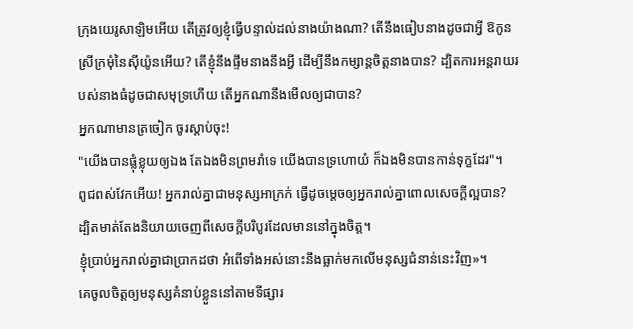ក្រុងយេរូសាឡិមអើយ តើត្រូវឲ្យខ្ញុំធ្វើបន្ទាល់ដល់នាងយ៉ាងណា? តើនឹងធៀបនាងដូចជាអ្វី ឱកូនស្រីក្រមុំនៃស៊ីយ៉ូនអើយ? តើខ្ញុំនឹងផ្ទឹមនាងនឹងអ្វី ដើម្បីនឹងកម្សាន្តចិត្តនាងបាន? ដ្បិតការអន្តរាយរបស់នាងធំដូចជាសមុទ្រហើយ តើអ្នកណានឹងមើលឲ្យជាបាន?
អ្នកណាមានត្រចៀក ចូរស្តាប់ចុះ!
"យើងបានផ្លុំខ្លុយឲ្យឯង តែឯងមិនព្រមរាំទេ យើងបានទ្រហោយំ ក៏ឯងមិនបានកាន់ទុក្ខដែរ"។
ពូជពស់វែកអើយ! អ្នករាល់គ្នាជាមនុស្សអាក្រក់ ធ្វើដូចម្តេចឲ្យអ្នករាល់គ្នាពោលសេចក្តីល្អបាន? ដ្បិតមាត់តែងនិយាយចេញពីសេចក្តីបរិបូរដែលមាននៅក្នុងចិត្ត។
ខ្ញុំប្រាប់អ្នករាល់គ្នាជាប្រាកដថា អំពើទាំងអស់នោះនឹងធ្លាក់មកលើមនុស្សជំនាន់នេះវិញ»។
គេចូលចិត្តឲ្យមនុស្សគំនាប់ខ្លួននៅតាមទីផ្សារ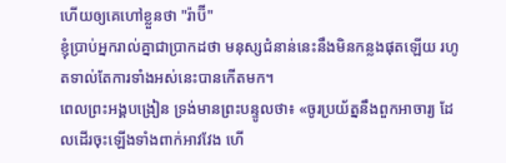ហើយឲ្យគេហៅខ្លួនថា "រ៉ាប៊ី"
ខ្ញុំប្រាប់អ្នករាល់គ្នាជាប្រាកដថា មនុស្សជំនាន់នេះនឹងមិនកន្លងផុតឡើយ រហូតទាល់តែការទាំងអស់នេះបានកើតមក។
ពេលព្រះអង្គបង្រៀន ទ្រង់មានព្រះបន្ទូលថា៖ «ចូរប្រយ័ត្ននឹងពួកអាចារ្យ ដែលដើរចុះឡើងទាំងពាក់អាវវែង ហើ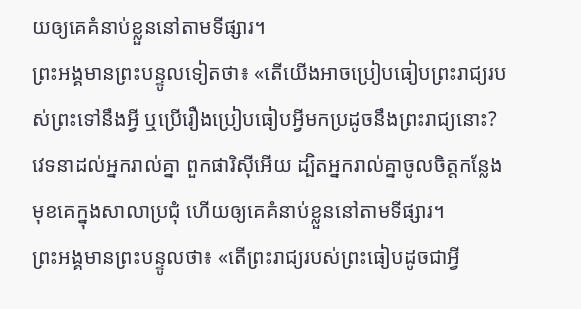យឲ្យគេគំនាប់ខ្លួននៅតាមទីផ្សារ។
ព្រះអង្គមានព្រះបន្ទូលទៀតថា៖ «តើយើងអាចប្រៀបធៀបព្រះរាជ្យរបស់ព្រះទៅនឹងអ្វី ឬប្រើរឿងប្រៀបធៀបអ្វីមកប្រដូចនឹងព្រះរាជ្យនោះ?
វេទនាដល់អ្នករាល់គ្នា ពួកផារិស៊ីអើយ ដ្បិតអ្នករាល់គ្នាចូលចិត្តកន្លែងមុខគេក្នុងសាលាប្រជុំ ហើយឲ្យគេគំនាប់ខ្លួននៅតាមទីផ្សារ។
ព្រះអង្គមានព្រះបន្ទូលថា៖ «តើព្រះរាជ្យរបស់ព្រះធៀបដូចជាអ្វី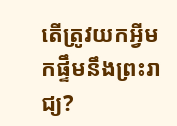តើត្រូវយកអ្វីមកផ្ទឹមនឹងព្រះរាជ្យ?